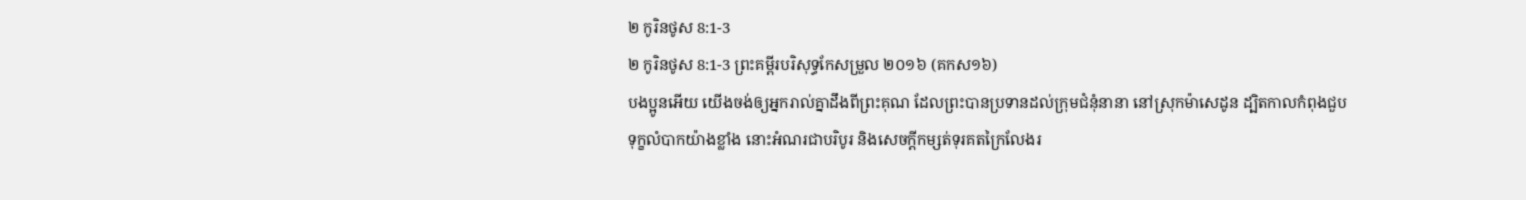២ កូរិនថូស 8:1-3
២ កូរិនថូស 8:1-3 ព្រះគម្ពីរបរិសុទ្ធកែសម្រួល ២០១៦ (គកស១៦)
បងប្អូនអើយ យើងចង់ឲ្យអ្នករាល់គ្នាដឹងពីព្រះគុណ ដែលព្រះបានប្រទានដល់ក្រុមជំនុំនានា នៅស្រុកម៉ាសេដូន ដ្បិតកាលកំពុងជួបទុក្ខលំបាកយ៉ាងខ្លាំង នោះអំណរជាបរិបូរ និងសេចក្តីកម្សត់ទុរគតក្រៃលែងរ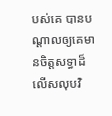បស់គេ បានបណ្តាលឲ្យគេមានចិត្តសទ្ធាដ៏លើសលុបវិ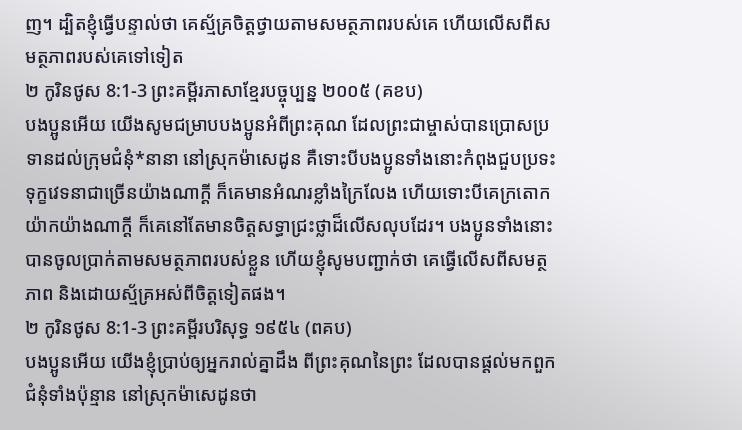ញ។ ដ្បិតខ្ញុំធ្វើបន្ទាល់ថា គេស្ម័គ្រចិត្តថ្វាយតាមសមត្ថភាពរបស់គេ ហើយលើសពីសមត្ថភាពរបស់គេទៅទៀត
២ កូរិនថូស 8:1-3 ព្រះគម្ពីរភាសាខ្មែរបច្ចុប្បន្ន ២០០៥ (គខប)
បងប្អូនអើយ យើងសូមជម្រាបបងប្អូនអំពីព្រះគុណ ដែលព្រះជាម្ចាស់បានប្រោសប្រទានដល់ក្រុមជំនុំ*នានា នៅស្រុកម៉ាសេដូន គឺទោះបីបងប្អូនទាំងនោះកំពុងជួបប្រទះទុក្ខវេទនាជាច្រើនយ៉ាងណាក្ដី ក៏គេមានអំណរខ្លាំងក្រៃលែង ហើយទោះបីគេក្រតោកយ៉ាកយ៉ាងណាក្ដី ក៏គេនៅតែមានចិត្តសទ្ធាជ្រះថ្លាដ៏លើសលុបដែរ។ បងប្អូនទាំងនោះបានចូលប្រាក់តាមសមត្ថភាពរបស់ខ្លួន ហើយខ្ញុំសូមបញ្ជាក់ថា គេធ្វើលើសពីសមត្ថភាព និងដោយស្ម័គ្រអស់ពីចិត្តទៀតផង។
២ កូរិនថូស 8:1-3 ព្រះគម្ពីរបរិសុទ្ធ ១៩៥៤ (ពគប)
បងប្អូនអើយ យើងខ្ញុំប្រាប់ឲ្យអ្នករាល់គ្នាដឹង ពីព្រះគុណនៃព្រះ ដែលបានផ្តល់មកពួកជំនុំទាំងប៉ុន្មាន នៅស្រុកម៉ាសេដូនថា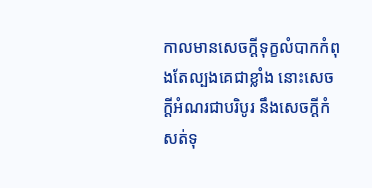កាលមានសេចក្ដីទុក្ខលំបាកកំពុងតែល្បងគេជាខ្លាំង នោះសេចក្ដីអំណរជាបរិបូរ នឹងសេចក្ដីកំសត់ទុ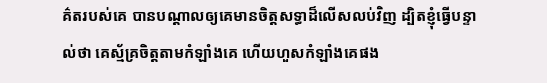គ៌តរបស់គេ បានបណ្តាលឲ្យគេមានចិត្តសទ្ធាដ៏លើសលប់វិញ ដ្បិតខ្ញុំធ្វើបន្ទាល់ថា គេស្ម័គ្រចិត្តតាមកំឡាំងគេ ហើយហួសកំឡាំងគេផង